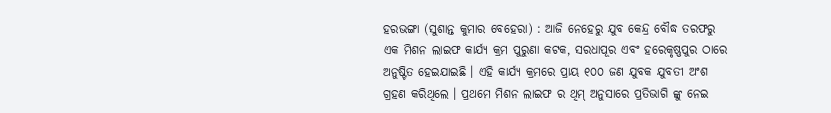ହରଭଙ୍ଗା (ସୁଶାନ୍ତ କୁମାର ବେହେରା) : ଆଜି ନେହେରୁ ଯୁବ କେନ୍ଦ୍ର ବୌଦ୍ଧ ତରଫରୁ ଏକ ମିଶନ ଲାଇଫ କାର୍ଯ୍ୟ କ୍ରମ ପୁରୁଣା କଟକ, ସରଧାପୂର ଏବଂ ହରେକୃଷ୍ଣପୁର ଠାରେ ଅନୁଷ୍ଟିତ ହେଇଯାଇଛି । ଏହି କାର୍ଯ୍ୟ କ୍ରମରେ ପ୍ରାୟ ୧୦୦ ଜଣ ଯୁବକ ଯୁବତୀ ଅଂଶ ଗ୍ରହଣ କରିଥିଲେ । ପ୍ରଥମେ ମିଶନ ଲାଇଫ ର ଥିମ୍ ଅନୁସାରେ ପ୍ରତିଭାଗି ଙ୍କୁ ନେଇ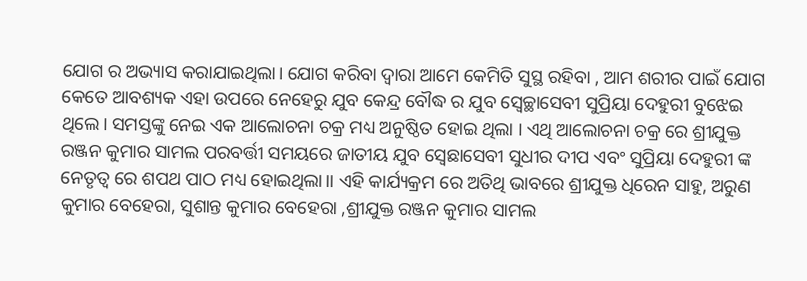ଯୋଗ ର ଅଭ୍ୟାସ କରାଯାଇଥିଲା। ଯୋଗ କରିବା ଦ୍ୱାରା ଆମେ କେମିତି ସୁସ୍ଥ ରହିବା , ଆମ ଶରୀର ପାଇଁ ଯୋଗ କେତେ ଆବଶ୍ୟକ ଏହା ଉପରେ ନେହେରୁ ଯୁବ କେନ୍ଦ୍ର ବୌଦ୍ଧ ର ଯୁବ ସ୍ବେଚ୍ଛାସେବୀ ସୁପ୍ରିୟା ଦେହୁରୀ ବୁଝେଇ ଥିଲେ। ସମସ୍ତଙ୍କୁ ନେଇ ଏକ ଆଲୋଚନା ଚକ୍ର ମଧ୍ୟ ଅନୁଷ୍ଠିତ ହୋଇ ଥିଲା । ଏଥି ଆଲୋଚନା ଚକ୍ର ରେ ଶ୍ରୀଯୁକ୍ତ ରଞ୍ଜନ କୁମାର ସାମଲ ପରବର୍ତ୍ତୀ ସମୟରେ ଜାତୀୟ ଯୁବ ସ୍ୱେଛାସେବୀ ସୁଧୀର ଦୀପ ଏବଂ ସୁପ୍ରିୟା ଦେହୁରୀ ଙ୍କ ନେତୃତ୍ୱ ରେ ଶପଥ ପାଠ ମଧ୍ୟ ହୋଇଥିଲା।। ଏହି କାର୍ଯ୍ୟକ୍ରମ ରେ ଅତିଥି ଭାବରେ ଶ୍ରୀଯୁକ୍ତ ଧିରେନ ସାହୁ, ଅରୁଣ କୁମାର ବେହେରା, ସୁଶାନ୍ତ କୁମାର ବେହେରା ,ଶ୍ରୀଯୁକ୍ତ ରଞ୍ଜନ କୁମାର ସାମଲ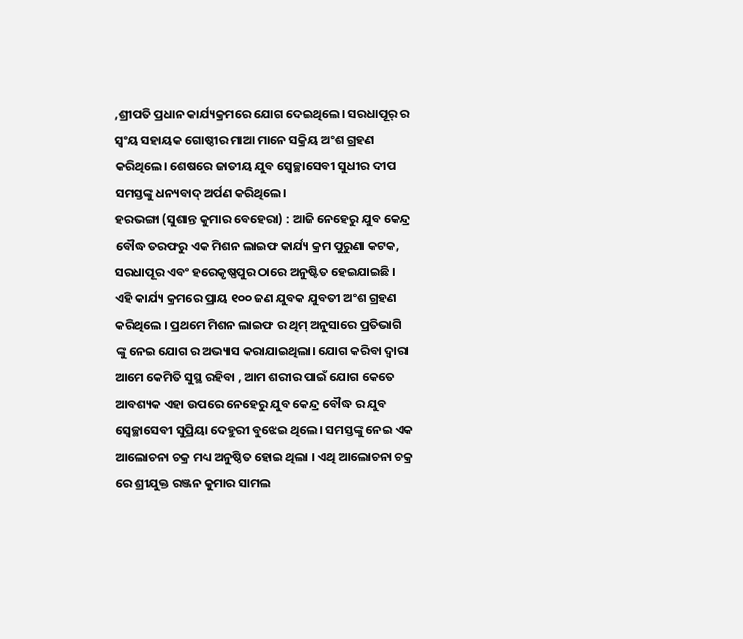,ଶ୍ରୀପତି ପ୍ରଧାନ କାର୍ଯ୍ୟକ୍ରମରେ ଯୋଗ ଦେଇଥିଲେ। ସରଧାପୂର୍ ର ସ୍ଵଂୟ ସହାୟକ ଗୋଷ୍ଠୀର ମାଆ ମାନେ ସକ୍ରିୟ ଅଂଶ ଗ୍ରହଣ କରିଥିଲେ। ଶେଷରେ ଜାତୀୟ ଯୁବ ସ୍ଵେଚ୍ଛାସେବୀ ସୁଧୀର ଦୀପ ସମସ୍ତଙ୍କୁ ଧନ୍ୟବାଦ୍ ଅର୍ପଣ କରିଥିଲେ।
ହରଭଙ୍ଗା (ସୁଶାନ୍ତ କୁମାର ବେହେରା) : ଆଜି ନେହେରୁ ଯୁବ କେନ୍ଦ୍ର ବୌଦ୍ଧ ତରଫରୁ ଏକ ମିଶନ ଲାଇଫ କାର୍ଯ୍ୟ କ୍ରମ ପୁରୁଣା କଟକ, ସରଧାପୂର ଏବଂ ହରେକୃଷ୍ଣପୁର ଠାରେ ଅନୁଷ୍ଟିତ ହେଇଯାଇଛି । ଏହି କାର୍ଯ୍ୟ କ୍ରମରେ ପ୍ରାୟ ୧୦୦ ଜଣ ଯୁବକ ଯୁବତୀ ଅଂଶ ଗ୍ରହଣ କରିଥିଲେ । ପ୍ରଥମେ ମିଶନ ଲାଇଫ ର ଥିମ୍ ଅନୁସାରେ ପ୍ରତିଭାଗି ଙ୍କୁ ନେଇ ଯୋଗ ର ଅଭ୍ୟାସ କରାଯାଇଥିଲା। ଯୋଗ କରିବା ଦ୍ୱାରା ଆମେ କେମିତି ସୁସ୍ଥ ରହିବା , ଆମ ଶରୀର ପାଇଁ ଯୋଗ କେତେ ଆବଶ୍ୟକ ଏହା ଉପରେ ନେହେରୁ ଯୁବ କେନ୍ଦ୍ର ବୌଦ୍ଧ ର ଯୁବ ସ୍ବେଚ୍ଛାସେବୀ ସୁପ୍ରିୟା ଦେହୁରୀ ବୁଝେଇ ଥିଲେ। ସମସ୍ତଙ୍କୁ ନେଇ ଏକ ଆଲୋଚନା ଚକ୍ର ମଧ୍ୟ ଅନୁଷ୍ଠିତ ହୋଇ ଥିଲା । ଏଥି ଆଲୋଚନା ଚକ୍ର ରେ ଶ୍ରୀଯୁକ୍ତ ରଞ୍ଜନ କୁମାର ସାମଲ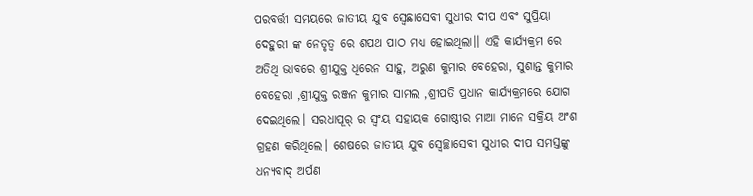ପରବର୍ତ୍ତୀ ସମୟରେ ଜାତୀୟ ଯୁବ ସ୍ୱେଛାସେବୀ ସୁଧୀର ଦୀପ ଏବଂ ସୁପ୍ରିୟା ଦେହୁରୀ ଙ୍କ ନେତୃତ୍ୱ ରେ ଶପଥ ପାଠ ମଧ୍ୟ ହୋଇଥିଲା।। ଏହି କାର୍ଯ୍ୟକ୍ରମ ରେ ଅତିଥି ଭାବରେ ଶ୍ରୀଯୁକ୍ତ ଧିରେନ ସାହୁ, ଅରୁଣ କୁମାର ବେହେରା, ସୁଶାନ୍ତ କୁମାର ବେହେରା ,ଶ୍ରୀଯୁକ୍ତ ରଞ୍ଜନ କୁମାର ସାମଲ ,ଶ୍ରୀପତି ପ୍ରଧାନ କାର୍ଯ୍ୟକ୍ରମରେ ଯୋଗ ଦେଇଥିଲେ। ସରଧାପୂର୍ ର ସ୍ଵଂୟ ସହାୟକ ଗୋଷ୍ଠୀର ମାଆ ମାନେ ସକ୍ରିୟ ଅଂଶ ଗ୍ରହଣ କରିଥିଲେ। ଶେଷରେ ଜାତୀୟ ଯୁବ ସ୍ଵେଚ୍ଛାସେବୀ ସୁଧୀର ଦୀପ ସମସ୍ତଙ୍କୁ ଧନ୍ୟବାଦ୍ ଅର୍ପଣ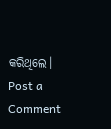କରିଥିଲେ।
Post a Comment